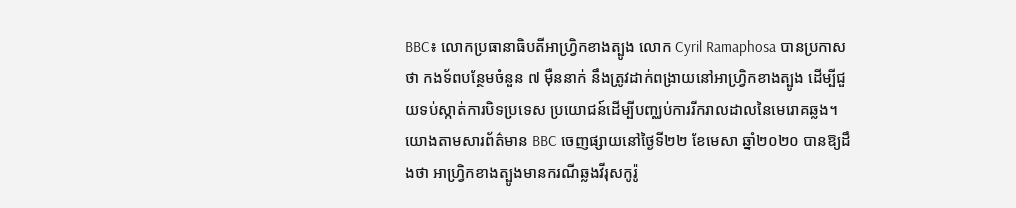BBC៖ លោកប្រធានាធិបតីអាហ្វ្រិកខាងត្បូង លោក Cyril Ramaphosa បានប្រកាសថា កងទ័ពបន្ថែមចំនួន ៧ ម៉ឺននាក់ នឹងត្រូវដាក់ពង្រាយនៅអាហ្វ្រិកខាងត្បូង ដើម្បីជួយទប់ស្កាត់ការបិទប្រទេស ប្រយោជន៍ដើម្បីបញ្ឈប់ការរីករាលដាលនៃមេរោគឆ្លង។ យោងតាមសារព័ត៌មាន BBC ចេញផ្សាយនៅថ្ងៃទី២២ ខែមេសា ឆ្នាំ២០២០ បានឱ្យដឹងថា អាហ្រ្វិកខាងត្បូងមានករណីឆ្លងវីរុសកូរ៉ូ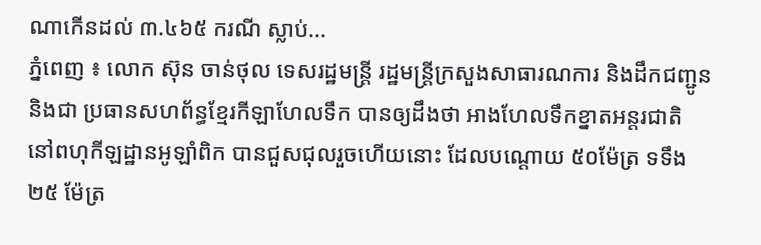ណាកើនដល់ ៣.៤៦៥ ករណី ស្លាប់...
ភ្នំពេញ ៖ លោក ស៊ុន ចាន់ថុល ទេសរដ្ឋមន្ត្រី រដ្ឋមន្ត្រីក្រសួងសាធារណការ និងដឹកជញ្ជូន និងជា ប្រធានសហព័ន្ធខ្មែរកីឡាហែលទឹក បានឲ្យដឹងថា អាងហែលទឹកខ្នាតអន្តរជាតិ នៅពហុកីឡដ្ឋានអូឡាំពិក បានជួសជុលរួចហើយនោះ ដែលបណ្ដោយ ៥០ម៉ែត្រ ទទឹង២៥ ម៉ែត្រ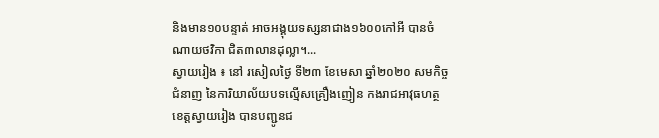និងមាន១០បន្ទាត់ អាចអង្គុយទស្សនាជាង១៦០០កៅអី បានចំណាយថវិកា ជិត៣លានដុល្លា។...
ស្វាយរៀង ៖ នៅ រសៀលថ្ងៃ ទី២៣ ខែមេសា ឆ្នាំ២០២០ សមកិច្ចជំនាញ នៃការិយាល័យបទល្មើសគ្រឿងញៀន កងរាជអាវុធហត្ថខេត្តស្វាយរៀង បានបញ្ជូនជ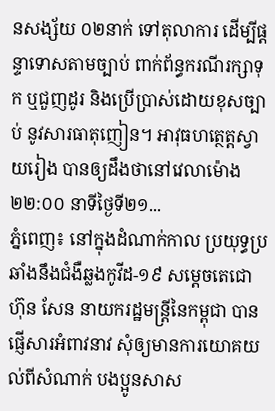នសង្ស័យ ០២នាក់ ទៅតុលាការ ដើម្បីផ្ដន្ទាទោសតាមច្បាប់ ពាក់ព័ន្ធករណីរក្សាទុក ឬជួញដូរ និងប្រើប្រាស់ដោយខុសច្បាប់ នូវសារធាតុញៀន។ អាវុធហត្ថេត្តស្វាយរៀង បានឲ្យដឹងថានៅវេលាម៉ោង ២២:០០ នាទីថ្ងៃទី២១...
ភ្នំពេញ៖ នៅក្នុងដំណាក់កាល ប្រយុទ្ធប្រឆាំងនឹងជំងឺឆ្លងកូវីដ-១៩ សម្ដេចតេជោ ហ៊ុន សែន នាយករដ្ឋមន្រ្តីនៃកម្ពុជា បានផ្ញើសារអំពាវនាវ សុំឲ្យមានការយោគយល់ពីសំណាក់ បងប្អូនសាស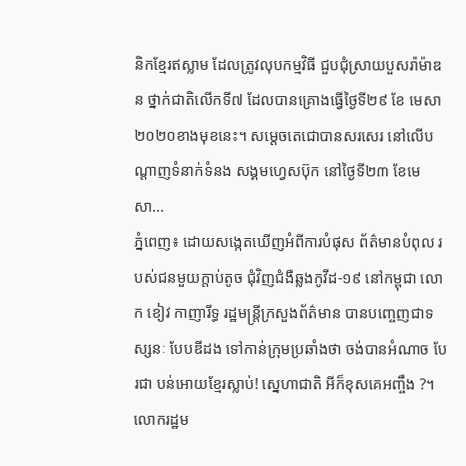និកខ្មែរឥស្លាម ដែលត្រូវលុបកម្មវិធី ជួបជុំស្រាយបួសរ៉ាម៉ាឌន ថ្នាក់ជាតិលើកទី៧ ដែលបានគ្រោងធ្វេីថ្ងៃទី២៩ ខែ មេសា ២០២០ខាងមុខនេះ។ សម្ដេចតេជោបានសរសេរ នៅលើបណ្ដាញទំនាក់ទំនង សង្គមហ្វេសប៊ុក នៅថ្ងៃទី២៣ ខែមេសា...
ភ្នំពេញ៖ ដោយសង្កេតឃើញអំពីការបំផុស ព័ត៌មានបំពុល របស់ជនមួយក្ដាប់តូច ជុំវិញជំងឺឆ្លងកូវីដ-១៩ នៅកម្ពុជា លោក ខៀវ កាញារីទ្ធ រដ្ឋមន្រ្តីក្រសួងព័ត៌មាន បានបញ្ចេញជាទស្សនៈ បែបឌីដង ទៅកាន់ក្រុមប្រឆាំងថា ចង់បានអំណាច បែរជា បន់អោយខ្មែរស្លាប់! ស្នេហាជាតិ អីក៏ខុសគេអញ្ចឹង ?។ លោករដ្ឋម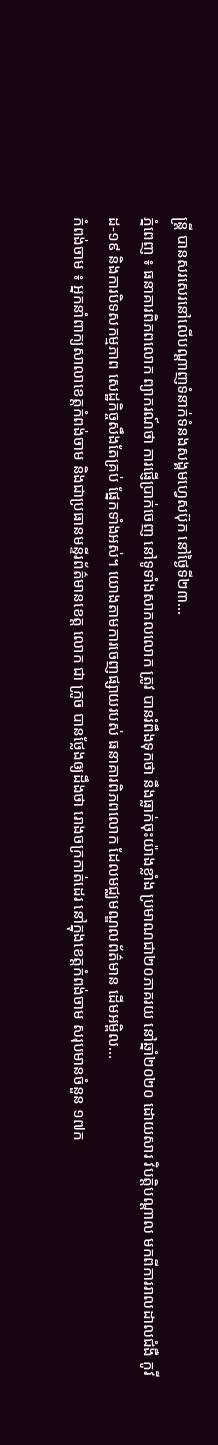ន្រ្តី បានសរសេរនៅលើបណ្ដាញទំនាក់ទំនងសង្គមហ្វេសប៊ុក នៅថ្ងៃទី២៣...
ភ្នំពេញ ៖ ធនាគារពិភពលោក ព្យាករណ៍ថា ការផ្ញើប្រាក់ចេញ នៅទូទាំងសាកលលោក ត្រូវ បានរំពឹងទុកថា នឹងធ្លាក់ចុះយ៉ាងខ្លាំង ប្រមាណជា២០ភាគរយ នៅឆ្នាំ២០២០ ដោយសារ វិបត្តិបណ្តាល មកពីការរាលដាលជំងឺ កូវីដ-១៩ និងការបិទសកម្មភាព សេដ្ឋកិច្ចសឹងតែគ្រប់ ផ្នែកទាំងអស់។ យោងតាមការចេញផ្សាយរបស់ ធនាគារពិភពលោក ដែលមជ្ឈមណ្ឌលព័ត៌មាន ដើមអម្ពិល...
កំពង់ចាម ៖ អ្នកនាំពាក្យសាលាខេត្តកំពង់ចាម និងជាប្រធានមន្ទីរព័ត៌មានខេត្ត លោក ជា ក្រូច បានថ្លែងឲ្យដឹងថា រោងចក្រកាត់ដេរ នៅក្នុងខេត្តកំពង់ចាម សរុបមានចំនួន ១៧ក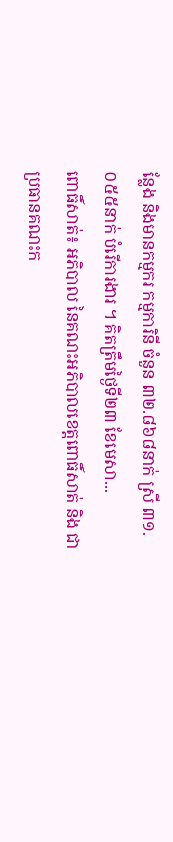ន្លែង និងមានកម្មករ កម្មការិនី ចំនួន ៣២.៨៦៨នាក់ ស្រី ៣១.០៥៥នាក់ បំរើការងារ ។ គិតត្រឹមថ្ងៃទី២៣ ខែមេសា...
ពោធិ៍សាត់៖ អភិបាល នៃគណះអភិបាលខេត្តពោធិ៍សាត់ និង ជាប្រធានគណះក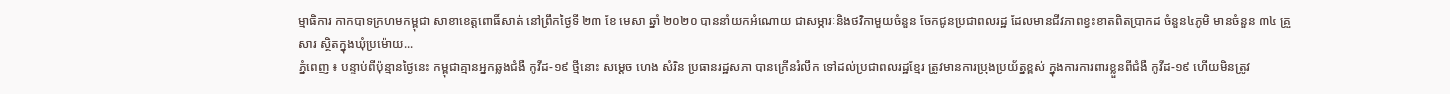ម្មាធិការ កាកបាទក្រហមកម្ពុជា សាខាខេត្តពោធិ៍សាត់ នៅព្រឹកថ្ងៃទី ២៣ ខែ មេសា ឆ្នាំ ២០២០ បាននាំយកអំណោយ ជាសម្ភារៈនិងថវិកាមួយចំនួន ចែកជូនប្រជាពលរដ្ឋ ដែលមានជីវភាពខ្វះខាតពិតប្រាកដ ចំនួន៤ភូមិ មានចំនួន ៣៤ គ្រួសារ ស្ថិតក្នុងឃុំប្រម៉ោយ...
ភ្នំពេញ ៖ បន្ទាប់ពីប៉ុន្មានថ្ងៃនេះ កម្ពុជាគ្មានអ្នកឆ្លងជំងឺ កូវីដ-១៩ ថ្មីនោះ សម្ដេច ហេង សំរិន ប្រធានរដ្ឋសភា បានក្រើនរំលឹក ទៅដល់ប្រជាពលរដ្ឋខ្មែរ ត្រូវមានការប្រុងប្រយ័ត្នខ្ពស់ ក្នុងការការពារខ្លួនពីជំងឺ កូវីដ-១៩ ហើយមិនត្រូវ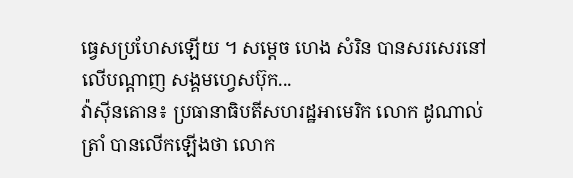ធ្វេសប្រហែសឡើយ ។ សម្ដេច ហេង សំរិន បានសរសេរនៅលើបណ្ដាញ សង្គមហ្វេសប៊ុក...
វ៉ាស៊ីនតោន៖ ប្រធានាធិបតីសហរដ្ឋអាមេរិក លោក ដូណាល់ ត្រាំ បានលើកឡើងថា លោក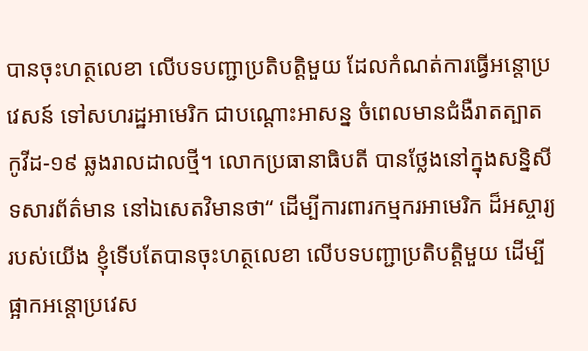បានចុះហត្ថលេខា លើបទបញ្ជាប្រតិបត្តិមួយ ដែលកំណត់ការធ្វើអន្តោប្រវេសន៍ ទៅសហរដ្ឋអាមេរិក ជាបណ្តោះអាសន្ន ចំពេលមានជំងឺរាតត្បាតកូវីដ-១៩ ឆ្លងរាលដាលថ្មី។ លោកប្រធានាធិបតី បានថ្លែងនៅក្នុងសន្និសីទសារព័ត៌មាន នៅឯសេតវិមានថា“ ដើម្បីការពារកម្មករអាមេរិក ដ៏អស្ចារ្យរបស់យើង ខ្ញុំទើបតែបានចុះហត្ថលេខា លើបទបញ្ជាប្រតិបត្តិមួយ ដើម្បីផ្អាកអន្តោប្រវេស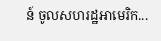ន៍ ចូលសហរដ្ឋអាមេរិក...